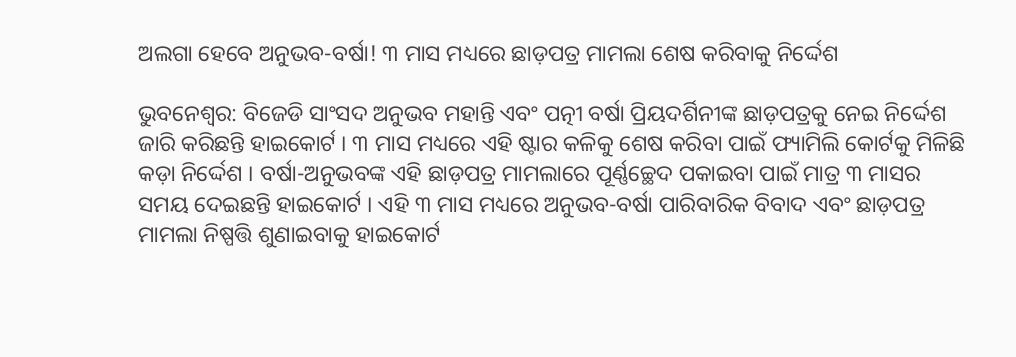ଅଲଗା ହେବେ ଅନୁଭବ-ବର୍ଷା! ୩ ମାସ ମଧ୍ୟରେ ଛାଡ଼ପତ୍ର ମାମଲା ଶେଷ କରିବାକୁ ନିର୍ଦ୍ଦେଶ

ଭୁବନେଶ୍ୱର: ବିଜେଡି ସାଂସଦ ଅନୁଭବ ମହାନ୍ତି ଏବଂ ପତ୍ନୀ ବର୍ଷା ପ୍ରିୟଦର୍ଶିନୀଙ୍କ ଛାଡ଼ପତ୍ରକୁ ନେଇ ନିର୍ଦ୍ଦେଶ ଜାରି କରିଛନ୍ତି ହାଇକୋର୍ଟ । ୩ ମାସ ମଧ୍ୟରେ ଏହି ଷ୍ଟାର କଳିକୁ ଶେଷ କରିବା ପାଇଁ ଫ୍ୟାମିଲି କୋର୍ଟକୁ ମିଳିଛି କଡ଼ା ନିର୍ଦ୍ଦେଶ । ବର୍ଷା-ଅନୁଭବଙ୍କ ଏହି ଛାଡ଼ପତ୍ର ମାମଲାରେ ପୂର୍ଣ୍ଣଚ୍ଛେଦ ପକାଇବା ପାଇଁ ମାତ୍ର ୩ ମାସର ସମୟ ଦେଇଛନ୍ତି ହାଇକୋର୍ଟ । ଏହି ୩ ମାସ ମଧ୍ୟରେ ଅନୁଭବ-ବର୍ଷା ପାରିବାରିକ ବିବାଦ ଏବଂ ଛାଡ଼ପତ୍ର ମାମଲା ନିଷ୍ପତ୍ତି ଶୁଣାଇବାକୁ ହାଇକୋର୍ଟ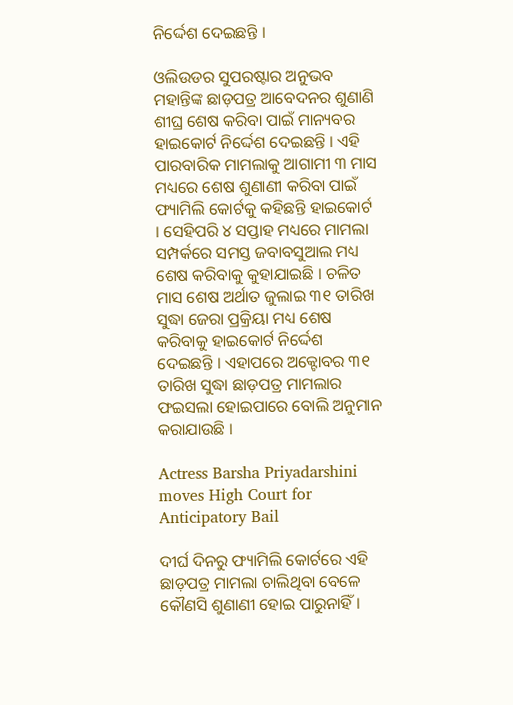ନିର୍ଦ୍ଦେଶ ଦେଇଛନ୍ତି ।

ଓଲିଉଡର ସୁପରଷ୍ଟାର ଅନୁଭବ ମହାନ୍ତିଙ୍କ ଛାଡ଼ପତ୍ର ଆବେଦନର ଶୁଣାଣି ଶୀଘ୍ର ଶେଷ କରିବା ପାଇଁ ମାନ୍ୟବର ହାଇକୋର୍ଟ ନିର୍ଦ୍ଦେଶ ଦେଇଛନ୍ତି । ଏହି ପାରବାରିକ ମାମଲାକୁ ଆଗାମୀ ୩ ମାସ ମଧ୍ୟରେ ଶେଷ ଶୁଣାଣୀ କରିବା ପାଇଁ ଫ୍ୟାମିଲି କୋର୍ଟକୁ କହିଛନ୍ତି ହାଇକୋର୍ଟ । ସେହିପରି ୪ ସପ୍ତାହ ମଧ୍ୟରେ ମାମଲା ସମ୍ପର୍କରେ ସମସ୍ତ ଜବାବସୁଆଲ ମଧ୍ୟ ଶେଷ କରିବାକୁ କୁହାଯାଇଛି । ଚଳିତ ମାସ ଶେଷ ଅର୍ଥାତ ଜୁଲାଇ ୩୧ ତାରିଖ ସୁଦ୍ଧା ଜେରା ପ୍ରକ୍ରିୟା ମଧ୍ୟ ଶେଷ କରିବାକୁ ହାଇକୋର୍ଟ ନିର୍ଦ୍ଦେଶ ଦେଇଛନ୍ତି । ଏହାପରେ ଅକ୍ଟୋବର ୩୧ ତାରିଖ ସୁଦ୍ଧା ଛାଡ଼ପତ୍ର ମାମଲାର ଫଇସଲା ହୋଇପାରେ ବୋଲି ଅନୁମାନ କରାଯାଉଛି ।

Actress Barsha Priyadarshini moves High Court for Anticipatory Bail

ଦୀର୍ଘ ଦିନରୁ ଫ୍ୟାମିଲି କୋର୍ଟରେ ଏହି ଛାଡ଼ପତ୍ର ମାମଲା ଚାଲିଥିବା ବେଳେ କୌଣସି ଶୁଣାଣୀ ହୋଇ ପାରୁନାହିଁ ।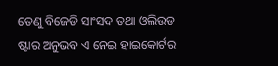ତେଣୁ ବିଜେଡି ସାଂସଦ ତଥା ଓଲିଉଡ ଷ୍ଟାର ଅନୁଭବ ଏ ନେଇ ହାଇକୋର୍ଟର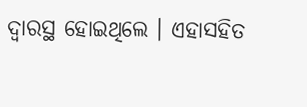ଦ୍ୱାରସ୍ଥ ହୋଇଥିଲେ । ଏହାସହିତ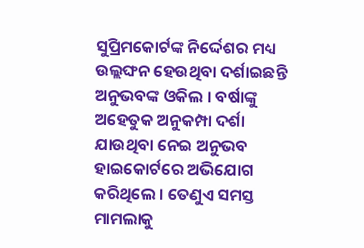ସୁପ୍ରିମକୋର୍ଟଙ୍କ ନିର୍ଦ୍ଦେଶର ମଧ୍ୟ ଉଲ୍ଲଙ୍ଘନ ହେଉଥିବା ଦର୍ଶାଇଛନ୍ତି ଅନୁଭବଙ୍କ ଓକିଲ । ବର୍ଷାଙ୍କୁ ଅହେତୁକ ଅନୁକମ୍ପା ଦର୍ଶା ଯାଉଥିବା ନେଇ ଅନୁଭବ ହାଇକୋର୍ଟରେ ଅଭିଯୋଗ କରିଥିଲେ । ତେଣୁଏ ସମସ୍ତ ମାମଲାକୁ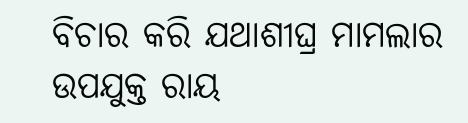ବିଚାର କରି ଯଥାଶୀଘ୍ର ମାମଲାର ଉପଯୁକ୍ତ ରାୟ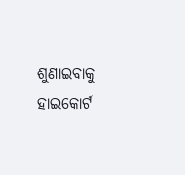ଶୁଣାଇବାକୁ ହାଇକୋର୍ଟ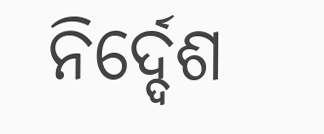ନିର୍ଦ୍ଦେଶ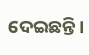ଦେଇଛନ୍ତି ।